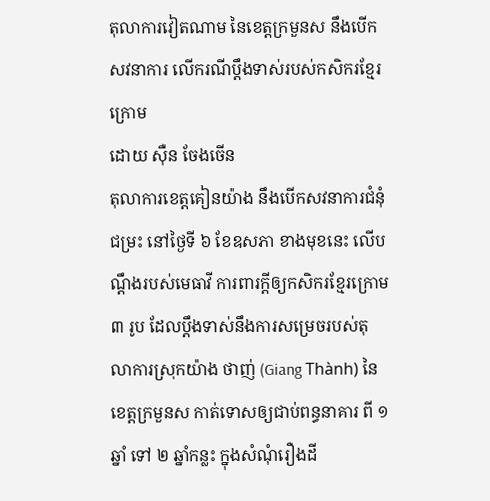តុលាការវៀតណាម នៃខេត្តក្រមួនស នឹងបើកសវនាការ លើករណីប្ដឹងទាស់របស់កសិករខ្មែរក្រោម
ដោយ ស៊ឺន ចែងចើន
តុលាការខេត្តគៀនយ៉ាង នឹងបើកសវនាការជំនុំជម្រះ នៅថ្ងៃទី ៦ ខែឧសភា ខាងមុខនេះ លើបណ្ដឹងរបស់មេធាវី ការពារក្តីឲ្យកសិករខ្មែរក្រោម ៣ រូប ដែលប្ដឹងទាស់នឹងការសម្រេចរបស់តុលាការស្រុកយ៉ាង ថាញ់ (Giang Thành) នៃខេត្តក្រមួនស កាត់ទោសឲ្យជាប់ពន្ធនាគារ ពី ១ ឆ្នាំ ទៅ ២ ឆ្នាំកន្លះ ក្នុងសំណុំរឿងដី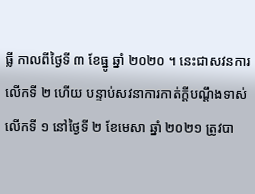ធ្លី កាលពីថ្ងៃទី ៣ ខែធ្នូ ឆ្នាំ ២០២០ ។ នេះជាសវនការលើកទី ២ ហើយ បន្ទាប់សវនាការកាត់ក្តីបណ្តឹងទាស់លើកទី ១ នៅថ្ងៃទី ២ ខែមេសា ឆ្នាំ ២០២១ ត្រូវបា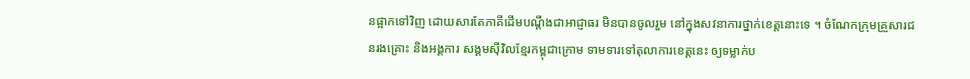នផ្អាកទៅវិញ ដោយសារតែភាគីដើមបណ្តឹងជាអាជ្ញាធរ មិនបានចូលរួម នៅក្នុងសវនាការថ្នាក់ខេត្តនោះទេ ។ ចំណែកក្រុមគ្រួសារជនរងគ្រោះ និងអង្គការ សង្គមស៊ីវិលខ្មែរកម្ពុជាក្រោម ទាមទារទៅតុលាការខេត្តនេះ ឲ្យទម្លាក់ប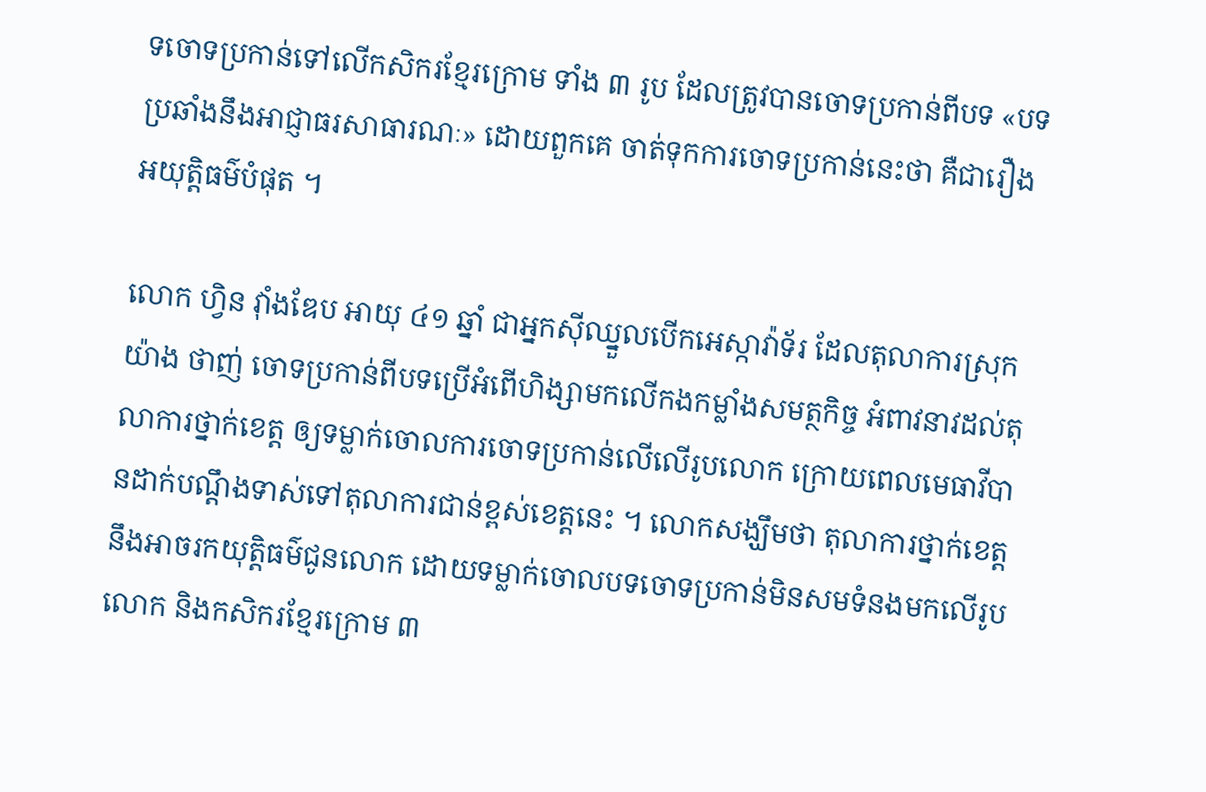ទចោទប្រកាន់ទៅលើកសិករខ្មែរក្រោម ទាំង ៣ រូប ដែលត្រូវបានចោទប្រកាន់ពីបទ «បទប្រឆាំងនឹងអាជ្ញាធរសាធារណៈ» ដោយពួកគេ ចាត់ទុកការចោទប្រកាន់នេះថា គឺជារឿងអយុត្តិធម៌បំផុត ។

លោក ហ្វិន វ៉ាំងឌែប អាយុ ៤១ ឆ្នាំ ជាអ្នកស៊ីឈ្នួលបើកអេស្កាវ៉ាទ័រ ដែលតុលាការស្រុក យ៉ាង ថាញ់ ចោទប្រកាន់ពីបទប្រើអំពើហិង្សាមកលើកងកម្លាំងសមត្ថកិច្ច អំពាវនាវដល់តុលាការថ្នាក់ខេត្ត ឲ្យទម្លាក់ចោលការចោទប្រកាន់លើលើរូបលោក ក្រោយពេលមេធាវីបានដាក់បណ្ដឹងទាស់ទៅតុលាការជាន់ខ្ពស់ខេត្តនេះ ។ លោកសង្ឃឹមថា តុលាការថ្នាក់ខេត្តនឹងអាចរកយុត្តិធម៌ជូនលោក ដោយទម្លាក់ចោលបទចោទប្រកាន់មិនសមទំនងមកលើរូបលោក និងកសិករខ្មែរក្រោម ៣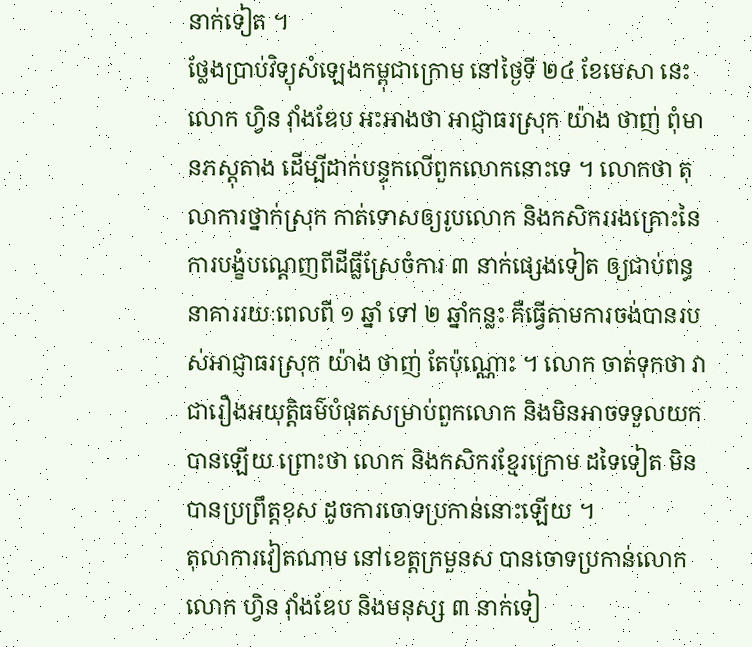នាក់ទៀត ។
ថ្លែងប្រាប់វិទ្យុសំឡេងកម្ពុជាក្រោម នៅថ្ងៃទី ២៤ ខែមេសា នេះ លោក ហ្វិន វ៉ាំងឌែប អះអាងថា អាជ្ញាធរស្រុក យ៉ាង ថាញ់ ពុំមានភស្តុតាង ដើម្បីដាក់បន្ទុកលើពួកលោកនោះទេ ។ លោកថា តុលាការថ្នាក់ស្រុក កាត់ទោសឲ្យរូបលោក និងកសិកររងគ្រោះនៃការបង្ខំបណ្តេញពីដីធ្លីស្រែចំការ ៣ នាក់ផ្សេងទៀត ឲ្យជាប់ពន្ធនាគាររយៈពេលពី ១ ឆ្នាំ ទៅ ២ ឆ្នាំកន្លះ គឺធ្វើតាមការចង់បានរបស់អាជ្ញាធរស្រុក យ៉ាង ថាញ់ តែប៉ុណ្ណោះ ។ លោក ចាត់ទុកថា វាជារឿងអយុត្តិធម៌បំផុតសម្រាប់ពួកលោក និងមិនអាចទទួលយកបានឡើយ ព្រោះថា លោក និងកសិករខ្មែរក្រោម ដទៃទៀត មិនបានប្រព្រឹត្តខុស ដូចការចោទប្រកាន់នោះឡើយ ។
តុលាការវៀតណាម នៅខេត្តក្រមួនស បានចោទប្រកាន់លោក លោក ហ្វិន វ៉ាំងឌែប និងមនុស្ស ៣ នាក់ទៀ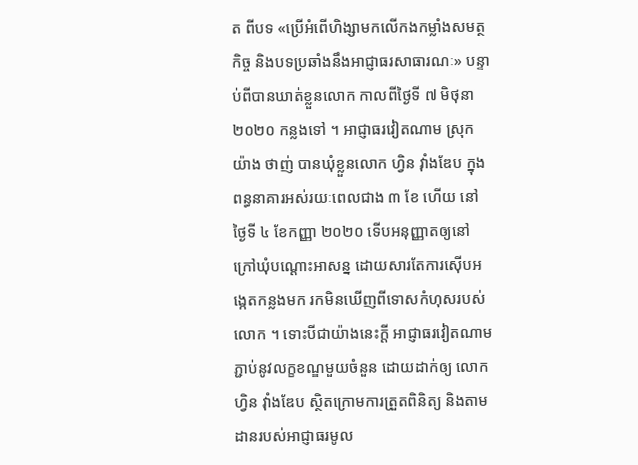ត ពីបទ «ប្រើអំពើហិង្សាមកលើកងកម្លាំងសមត្ថកិច្ច និងបទប្រឆាំងនឹងអាជ្ញាធរសាធារណៈ» បន្ទាប់ពីបានឃាត់ខ្លួនលោក កាលពីថ្ងៃទី ៧ មិថុនា ២០២០ កន្លងទៅ ។ អាជ្ញាធរវៀតណាម ស្រុក យ៉ាង ថាញ់ បានឃុំខ្លួនលោក ហ្វិន វ៉ាំងឌែប ក្នុងពន្ធនាគារអស់រយៈពេលជាង ៣ ខែ ហើយ នៅថ្ងៃទី ៤ ខែកញ្ញា ២០២០ ទើបអនុញ្ញាតឲ្យនៅក្រៅឃុំបណ្ដោះអាសន្ន ដោយសារតែការស៊ើបអង្កេតកន្លងមក រកមិនឃើញពីទោសកំហុសរបស់លោក ។ ទោះបីជាយ៉ាងនេះក្តី អាជ្ញាធរវៀតណាម ភ្ជាប់នូវលក្ខខណ្ឌមួយចំនួន ដោយដាក់ឲ្យ លោក ហ្វិន វ៉ាំងឌែប ស្ថិតក្រោមការត្រួតពិនិត្យ និងតាមដានរបស់អាជ្ញាធរមូល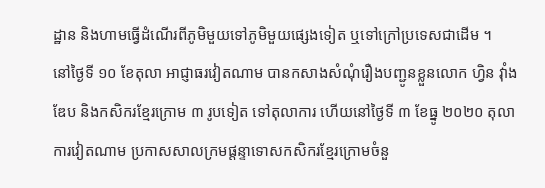ដ្ឋាន និងហាមធ្វើដំណើរពីភូមិមួយទៅភូមិមួយផ្សេងទៀត ឬទៅក្រៅប្រទេសជាដើម ។
នៅថ្ងៃទី ១០ ខែតុលា អាជ្ញាធរវៀតណាម បានកសាងសំណុំរឿងបញ្ជូនខ្លួនលោក ហ្វិន វ៉ាំងឌែប និងកសិករខ្មែរក្រោម ៣ រូបទៀត ទៅតុលាការ ហើយនៅថ្ងៃទី ៣ ខែធ្នូ ២០២០ តុលាការវៀតណាម ប្រកាសសាលក្រមផ្តន្ទាទោសកសិករខ្មែរក្រោមចំនួ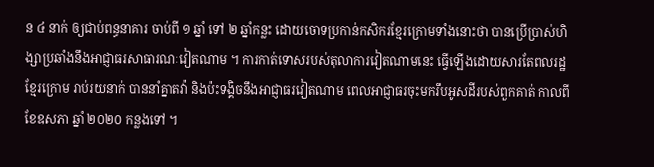ន ៤ នាក់ ឲ្យជាប់ពន្ធនាគារ ចាប់ពី ១ ឆ្នាំ ទៅ ២ ឆ្នាំកន្លះ ដោយចោទប្រកាន់កសិករខ្មែរក្រោមទាំងនោះថា បានប្រើប្រាស់ហិង្សាប្រឆាំងនឹងអាជ្ញាធរសាធារណៈវៀតណាម ។ ការកាត់ទោសរបស់តុលាការវៀតណាមនេះ ធ្វើឡើងដោយសារតែពលរដ្ឋខ្មែរក្រោម រាប់រយនាក់ បាននាំគ្នាតវ៉ា និងប៉ះទង្គិចនឹងអាជ្ញាធរវៀតណាម ពេលអាជ្ញាធរចុះមករឹបអូសដីរបស់ពួកគាត់ កាលពីខែឧសភា ឆ្នាំ ២០២០ កន្លងទៅ ។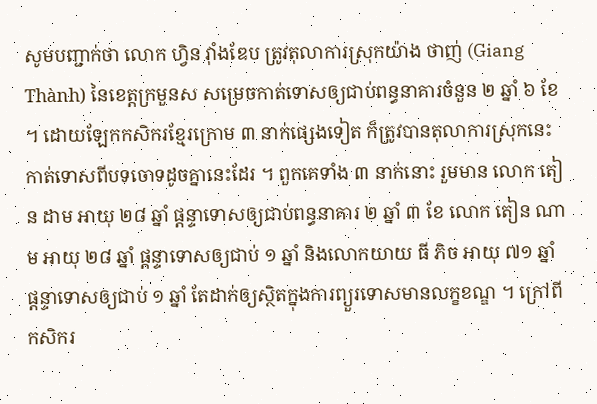សូមបញ្ជាក់ថា លោក ហ្វិន វ៉ាំងឌែប ត្រូវតុលាការស្រុកយ៉ាង ថាញ់ (Giang Thành) នៃខេត្តក្រមួនស សម្រេចកាត់ទោសឲ្យជាប់ពន្ធនាគារចំនួន ២ ឆ្នាំ ៦ ខែ ។ ដោយឡែកកសិករខ្មែរក្រោម ៣ នាក់ផ្សេងទៀត ក៏ត្រូវបានតុលាការស្រុកនេះ កាត់ទោសពីបទចោទដូចគ្នានេះដែរ ។ ពួកគេទាំង ៣ នាក់នោះ រួមមាន លោក តៀន ដាម អាយុ ២៨ ឆ្នាំ ផ្ដន្ទាទោសឲ្យជាប់ពន្ធនាគារ ២ ឆ្នាំ ៣ ខែ លោក តៀន ណាម អាយុ ២៨ ឆ្នាំ ផ្ដន្ទាទោសឲ្យជាប់ ១ ឆ្នាំ និងលោកយាយ ធី ភិច អាយុ ៧១ ឆ្នាំ ផ្ដន្ទាទោសឲ្យជាប់ ១ ឆ្នាំ តែដាក់ឲ្យស្ថិតក្នុងការព្យួរទោសមានលក្ខខណ្ឌ ។ ក្រៅពីកសិករ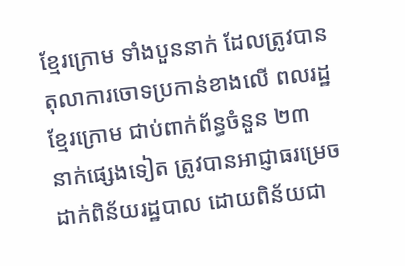ខ្មែរក្រោម ទាំងបួននាក់ ដែលត្រូវបានតុលាការចោទប្រកាន់ខាងលើ ពលរដ្ឋខ្មែរក្រោម ជាប់ពាក់ព័ន្ធចំនួន ២៣ នាក់ផ្សេងទៀត ត្រូវបានអាជ្ញាធរម្រេចដាក់ពិន័យរដ្ឋបាល ដោយពិន័យជា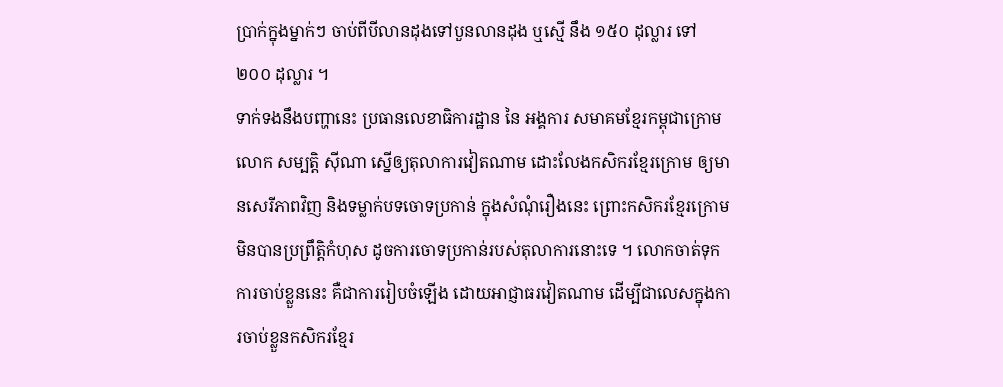ប្រាក់ក្នុងម្នាក់ៗ ចាប់ពីបីលានដុងទៅបួនលានដុង ឬស្មើ នឹង ១៥០ ដុល្លារ ទៅ ២០០ ដុល្លារ ។
ទាក់ទងនឹងបញ្ហានេះ ប្រធានលេខាធិការដ្ឋាន នៃ អង្គការ សមាគមខ្មែរកម្ពុជាក្រោម លោក សម្បត្តិ ស៊ីណា ស្នើឲ្យតុលាការវៀតណាម ដោះលែងកសិករខ្មែរក្រោម ឲ្យមានសេរីភាពវិញ និងទម្លាក់បទចោទប្រកាន់ ក្នុងសំណុំរឿងនេះ ព្រោះកសិករខ្មែរក្រោម មិនបានប្រព្រឹត្តិកំហុស ដូចការចោទប្រកាន់របស់តុលាការនោះទេ ។ លោកចាត់ទុក ការចាប់ខ្លួននេះ គឺជាការរៀបចំឡើង ដោយអាជ្ញាធរវៀតណាម ដើម្បីជាលេសក្នុងការចាប់ខ្លួនកសិករខ្មែរ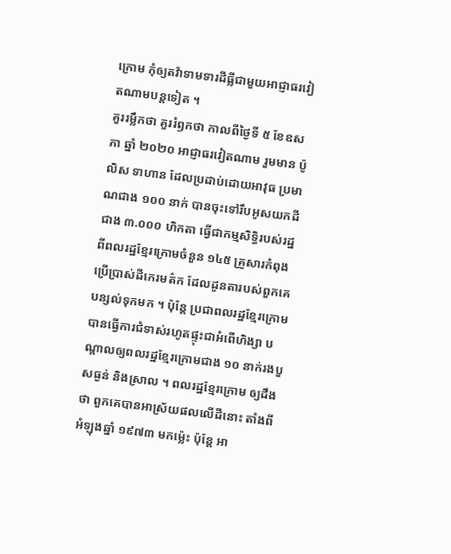ក្រោម កុំឲ្យតវ៉ាទាមទារដីធ្លីជាមួយអាជ្ញាធរវៀតណាមបន្តទៀត ។
គួររម្លឹកថា គួររំឭកថា កាលពីថ្ងៃទី ៥ ខែឧសភា ឆ្នាំ ២០២០ អាជ្ញាធរវៀតណាម រួមមាន ប៉ូលិស ទាហាន ដែលប្រដាប់ដោយអាវុធ ប្រមាណជាង ១០០ នាក់ បានចុះទៅរឹបអូសយកដីជាង ៣.០០០ ហិកតា ធ្វើជាកម្មសិទ្ធិរបស់រដ្ឋ ពីពលរដ្ឋខ្មែរក្រោមចំនួន ១៤៥ គ្រួសារកំពុងប្រើប្រាស់ដីកេរមត៌ក ដែលដូនតារបស់ពួកគេបន្សល់ទុកមក ។ ប៉ុន្តែ ប្រជាពលរដ្ឋខ្មែរក្រោម បានធ្វើការជំទាស់រហូតផ្ទុះជាអំពើហិង្សា បណ្ដាលឲ្យពលរដ្ឋខ្មែរក្រោមជាង ១០ នាក់រងបួសធ្ងន់ និងស្រាល ។ ពលរដ្ឋខ្មែរក្រោម ឲ្យដឹងថា ពួកគេបានអាស្រ័យផលលើដីនោះ តាំងពីអំឡុងឆ្នាំ ១៩៧៣ មកម្ល៉េះ ប៉ុន្តែ អា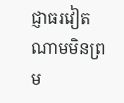ជ្ញាធរវៀតណាមមិនព្រម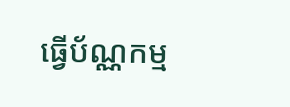ធ្វើប័ណ្ណកម្ម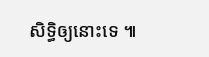សិទ្ធិឲ្យនោះទេ ៕